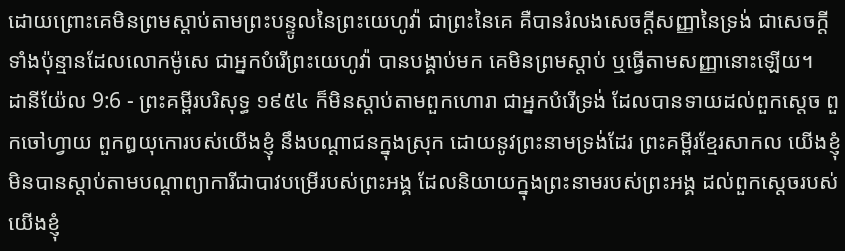ដោយព្រោះគេមិនព្រមស្តាប់តាមព្រះបន្ទូលនៃព្រះយេហូវ៉ា ជាព្រះនៃគេ គឺបានរំលងសេចក្ដីសញ្ញានៃទ្រង់ ជាសេចក្ដីទាំងប៉ុន្មានដែលលោកម៉ូសេ ជាអ្នកបំរើព្រះយេហូវ៉ា បានបង្គាប់មក គេមិនព្រមស្តាប់ ឬធ្វើតាមសញ្ញានោះឡើយ។
ដានីយ៉ែល 9:6 - ព្រះគម្ពីរបរិសុទ្ធ ១៩៥៤ ក៏មិនស្តាប់តាមពួកហោរា ជាអ្នកបំរើទ្រង់ ដែលបានទាយដល់ពួកស្តេច ពួកចៅហ្វាយ ពួកឰយុកោរបស់យើងខ្ញុំ នឹងបណ្តាជនក្នុងស្រុក ដោយនូវព្រះនាមទ្រង់ដែរ ព្រះគម្ពីរខ្មែរសាកល យើងខ្ញុំមិនបានស្ដាប់តាមបណ្ដាព្យាការីជាបាវបម្រើរបស់ព្រះអង្គ ដែលនិយាយក្នុងព្រះនាមរបស់ព្រះអង្គ ដល់ពួកស្ដេចរបស់យើងខ្ញុំ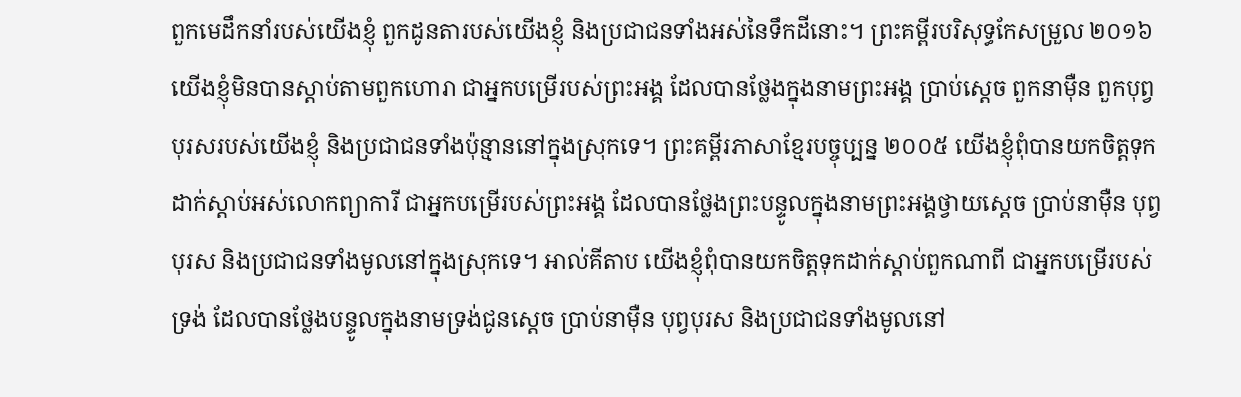ពួកមេដឹកនាំរបស់យើងខ្ញុំ ពួកដូនតារបស់យើងខ្ញុំ និងប្រជាជនទាំងអស់នៃទឹកដីនោះ។ ព្រះគម្ពីរបរិសុទ្ធកែសម្រួល ២០១៦ យើងខ្ញុំមិនបានស្តាប់តាមពួកហោរា ជាអ្នកបម្រើរបស់ព្រះអង្គ ដែលបានថ្លែងក្នុងនាមព្រះអង្គ ប្រាប់ស្តេច ពួកនាម៉ឺន ពួកបុព្វបុរសរបស់យើងខ្ញុំ និងប្រជាជនទាំងប៉ុន្មាននៅក្នុងស្រុកទេ។ ព្រះគម្ពីរភាសាខ្មែរបច្ចុប្បន្ន ២០០៥ យើងខ្ញុំពុំបានយកចិត្តទុកដាក់ស្ដាប់អស់លោកព្យាការី ជាអ្នកបម្រើរបស់ព្រះអង្គ ដែលបានថ្លែងព្រះបន្ទូលក្នុងនាមព្រះអង្គថ្វាយស្ដេច ប្រាប់នាម៉ឺន បុព្វបុរស និងប្រជាជនទាំងមូលនៅក្នុងស្រុកទេ។ អាល់គីតាប យើងខ្ញុំពុំបានយកចិត្តទុកដាក់ស្ដាប់ពួកណាពី ជាអ្នកបម្រើរបស់ទ្រង់ ដែលបានថ្លែងបន្ទូលក្នុងនាមទ្រង់ជូនស្ដេច ប្រាប់នាម៉ឺន បុព្វបុរស និងប្រជាជនទាំងមូលនៅ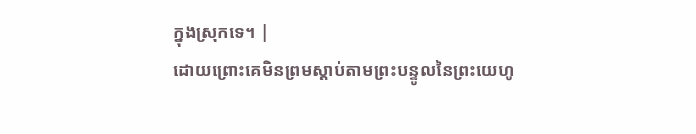ក្នុងស្រុកទេ។ |
ដោយព្រោះគេមិនព្រមស្តាប់តាមព្រះបន្ទូលនៃព្រះយេហូ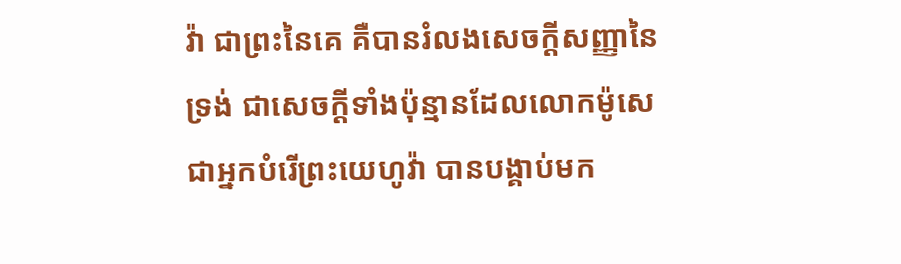វ៉ា ជាព្រះនៃគេ គឺបានរំលងសេចក្ដីសញ្ញានៃទ្រង់ ជាសេចក្ដីទាំងប៉ុន្មានដែលលោកម៉ូសេ ជាអ្នកបំរើព្រះយេហូវ៉ា បានបង្គាប់មក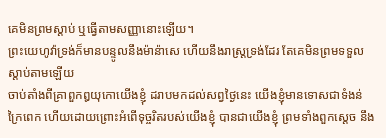គេមិនព្រមស្តាប់ ឬធ្វើតាមសញ្ញានោះឡើយ។
ព្រះយេហូវ៉ាទ្រង់ក៏មានបន្ទូលនឹងម៉ាន៉ាសេ ហើយនឹងរាស្ត្រទ្រង់ដែរ តែគេមិនព្រមទទួលស្តាប់តាមឡើយ
ចាប់តាំងពីគ្រាពួកឰយុកោយើងខ្ញុំ ដរាបមកដល់សព្វថ្ងៃនេះ យើងខ្ញុំមានទោសជាទំងន់ក្រៃពេក ហើយដោយព្រោះអំពើទុច្ចរិតរបស់យើងខ្ញុំ បានជាយើងខ្ញុំ ព្រមទាំងពួកស្តេច នឹង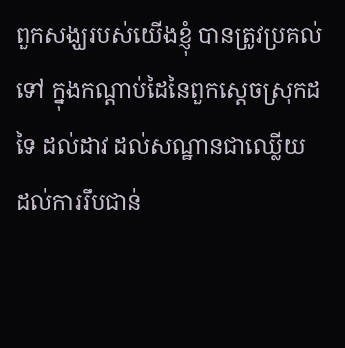ពួកសង្ឃរបស់យើងខ្ញុំ បានត្រូវប្រគល់ទៅ ក្នុងកណ្តាប់ដៃនៃពួកស្តេចស្រុកដទៃ ដល់ដាវ ដល់សណ្ឋានជាឈ្លើយ ដល់ការរឹបជាន់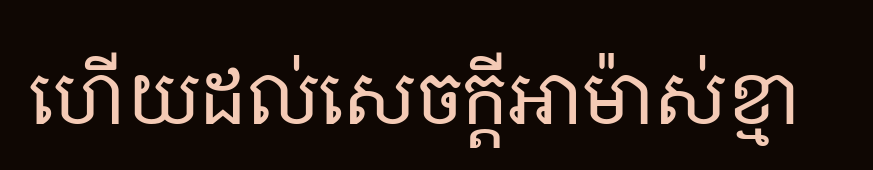ហើយដល់សេចក្ដីអាម៉ាស់ខ្មា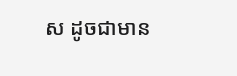ស ដូចជាមាន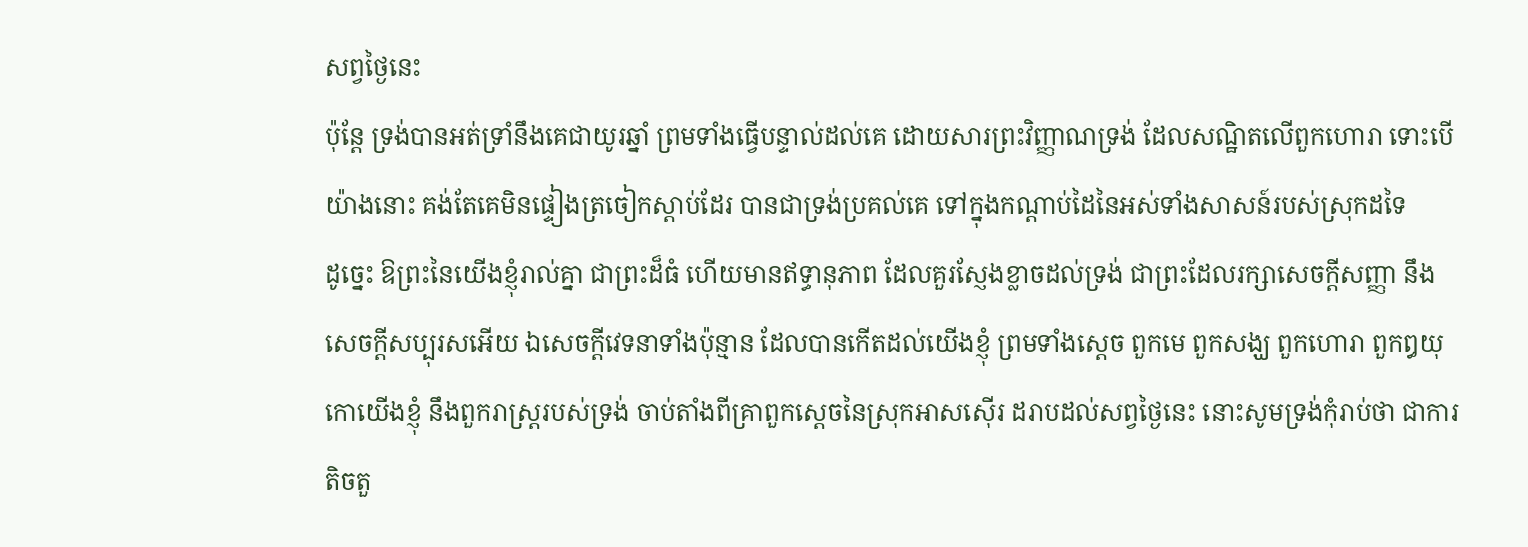សព្វថ្ងៃនេះ
ប៉ុន្តែ ទ្រង់បានអត់ទ្រាំនឹងគេជាយូរឆ្នាំ ព្រមទាំងធ្វើបន្ទាល់ដល់គេ ដោយសារព្រះវិញ្ញាណទ្រង់ ដែលសណ្ឋិតលើពួកហោរា ទោះបើយ៉ាងនោះ គង់តែគេមិនផ្ទៀងត្រចៀកស្តាប់ដែរ បានជាទ្រង់ប្រគល់គេ ទៅក្នុងកណ្តាប់ដៃនៃអស់ទាំងសាសន៍របស់ស្រុកដទៃ
ដូច្នេះ ឱព្រះនៃយើងខ្ញុំរាល់គ្នា ជាព្រះដ៏ធំ ហើយមានឥទ្ធានុភាព ដែលគួរស្ញែងខ្លាចដល់ទ្រង់ ជាព្រះដែលរក្សាសេចក្ដីសញ្ញា នឹងសេចក្ដីសប្បុរសអើយ ឯសេចក្ដីវេទនាទាំងប៉ុន្មាន ដែលបានកើតដល់យើងខ្ញុំ ព្រមទាំងស្តេច ពួកមេ ពួកសង្ឃ ពួកហោរា ពួកឰយុកោយើងខ្ញុំ នឹងពួករាស្ត្ររបស់ទ្រង់ ចាប់តាំងពីគ្រាពួកស្តេចនៃស្រុកអាសស៊ើរ ដរាបដល់សព្វថ្ងៃនេះ នោះសូមទ្រង់កុំរាប់ថា ជាការតិចតួ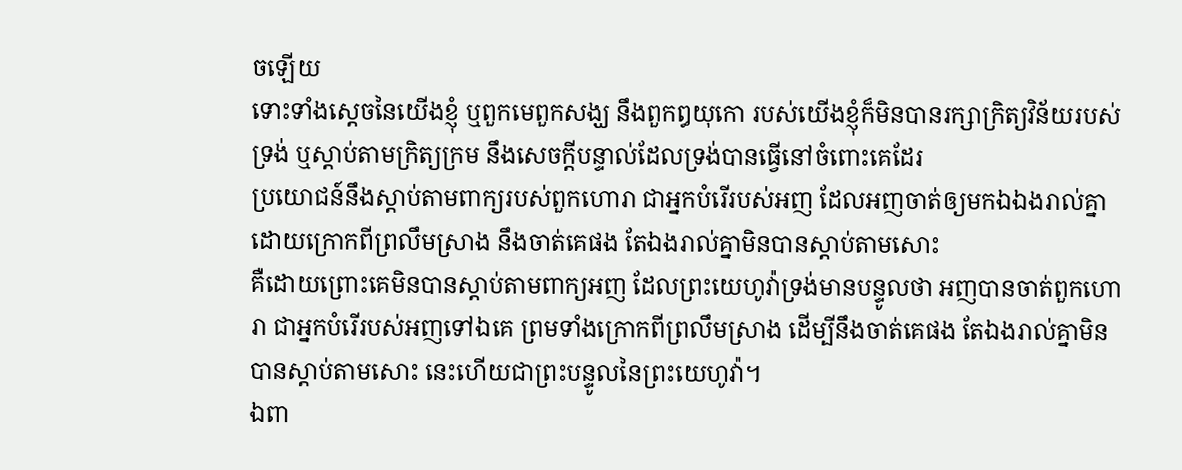ចឡើយ
ទោះទាំងស្តេចនៃយើងខ្ញុំ ឬពួកមេពួកសង្ឃ នឹងពួកឰយុកោ របស់យើងខ្ញុំក៏មិនបានរក្សាក្រិត្យវិន័យរបស់ទ្រង់ ឬស្តាប់តាមក្រិត្យក្រម នឹងសេចក្ដីបន្ទាល់ដែលទ្រង់បានធ្វើនៅចំពោះគេដែរ
ប្រយោជន៍នឹងស្តាប់តាមពាក្យរបស់ពួកហោរា ជាអ្នកបំរើរបស់អញ ដែលអញចាត់ឲ្យមកឯឯងរាល់គ្នា ដោយក្រោកពីព្រលឹមស្រាង នឹងចាត់គេផង តែឯងរាល់គ្នាមិនបានស្តាប់តាមសោះ
គឺដោយព្រោះគេមិនបានស្តាប់តាមពាក្យអញ ដែលព្រះយេហូវ៉ាទ្រង់មានបន្ទូលថា អញបានចាត់ពួកហោរា ជាអ្នកបំរើរបស់អញទៅឯគេ ព្រមទាំងក្រោកពីព្រលឹមស្រាង ដើម្បីនឹងចាត់គេផង តែឯងរាល់គ្នាមិនបានស្តាប់តាមសោះ នេះហើយជាព្រះបន្ទូលនៃព្រះយេហូវ៉ា។
ឯពា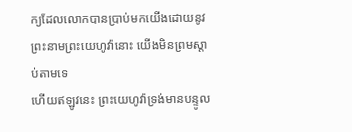ក្យដែលលោកបានប្រាប់មកយើងដោយនូវព្រះនាមព្រះយេហូវ៉ានោះ យើងមិនព្រមស្តាប់តាមទេ
ហើយឥឡូវនេះ ព្រះយេហូវ៉ាទ្រង់មានបន្ទូល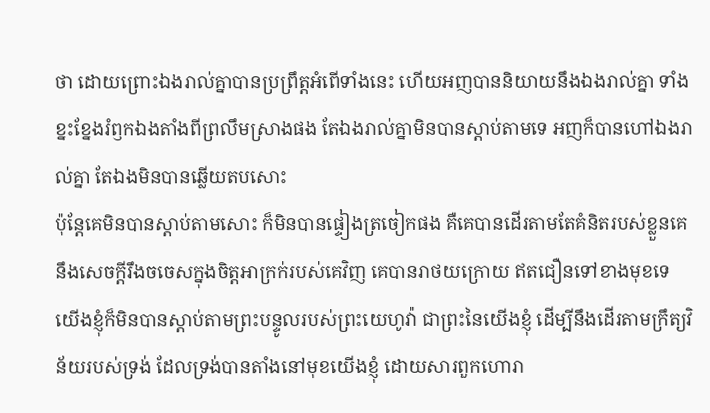ថា ដោយព្រោះឯងរាល់គ្នាបានប្រព្រឹត្តអំពើទាំងនេះ ហើយអញបាននិយាយនឹងឯងរាល់គ្នា ទាំងខ្នះខ្នែងរំឭកឯងតាំងពីព្រលឹមស្រាងផង តែឯងរាល់គ្នាមិនបានស្តាប់តាមទេ អញក៏បានហៅឯងរាល់គ្នា តែឯងមិនបានឆ្លើយតបសោះ
ប៉ុន្តែគេមិនបានស្តាប់តាមសោះ ក៏មិនបានផ្ទៀងត្រចៀកផង គឺគេបានដើរតាមតែគំនិតរបស់ខ្លួនគេ នឹងសេចក្ដីរឹងចចេសក្នុងចិត្តអាក្រក់របស់គេវិញ គេបានរាថយក្រោយ ឥតជឿនទៅខាងមុខទេ
យើងខ្ញុំក៏មិនបានស្តាប់តាមព្រះបន្ទូលរបស់ព្រះយេហូវ៉ា ជាព្រះនៃយើងខ្ញុំ ដើម្បីនឹងដើរតាមក្រឹត្យវិន័យរបស់ទ្រង់ ដែលទ្រង់បានតាំងនៅមុខយើងខ្ញុំ ដោយសារពួកហោរា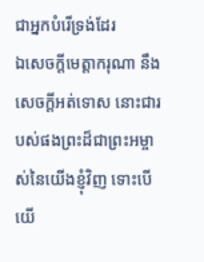ជាអ្នកបំរើទ្រង់ដែរ
ឯសេចក្ដីមេត្តាករុណា នឹងសេចក្ដីអត់ទោស នោះជារបស់ផងព្រះដ៏ជាព្រះអម្ចាស់នៃយើងខ្ញុំវិញ ទោះបើយើ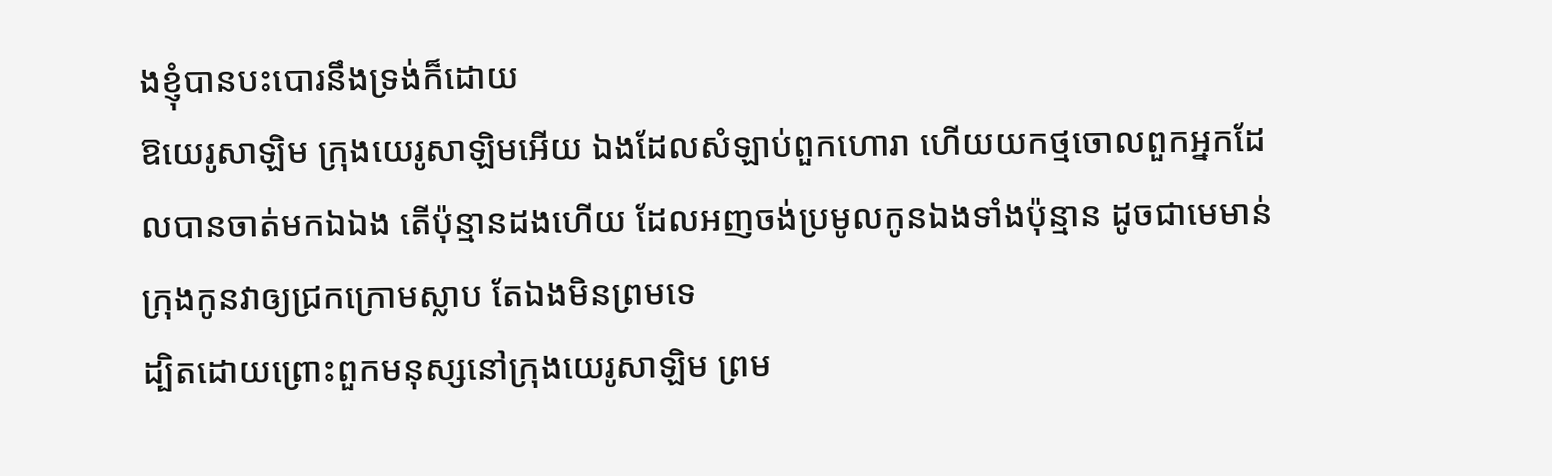ងខ្ញុំបានបះបោរនឹងទ្រង់ក៏ដោយ
ឱយេរូសាឡិម ក្រុងយេរូសាឡិមអើយ ឯងដែលសំឡាប់ពួកហោរា ហើយយកថ្មចោលពួកអ្នកដែលបានចាត់មកឯឯង តើប៉ុន្មានដងហើយ ដែលអញចង់ប្រមូលកូនឯងទាំងប៉ុន្មាន ដូចជាមេមាន់ក្រុងកូនវាឲ្យជ្រកក្រោមស្លាប តែឯងមិនព្រមទេ
ដ្បិតដោយព្រោះពួកមនុស្សនៅក្រុងយេរូសាឡិម ព្រម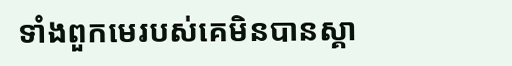ទាំងពួកមេរបស់គេមិនបានស្គា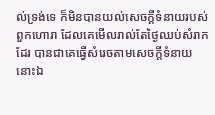ល់ទ្រង់ទេ ក៏មិនបានយល់សេចក្ដីទំនាយរបស់ពួកហោរា ដែលគេមើលរាល់តែថ្ងៃឈប់សំរាកដែរ បានជាគេធ្វើសំរេចតាមសេចក្ដីទំនាយនោះឯ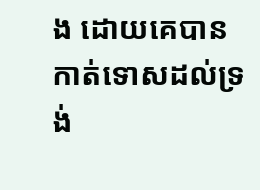ង ដោយគេបានកាត់ទោសដល់ទ្រង់